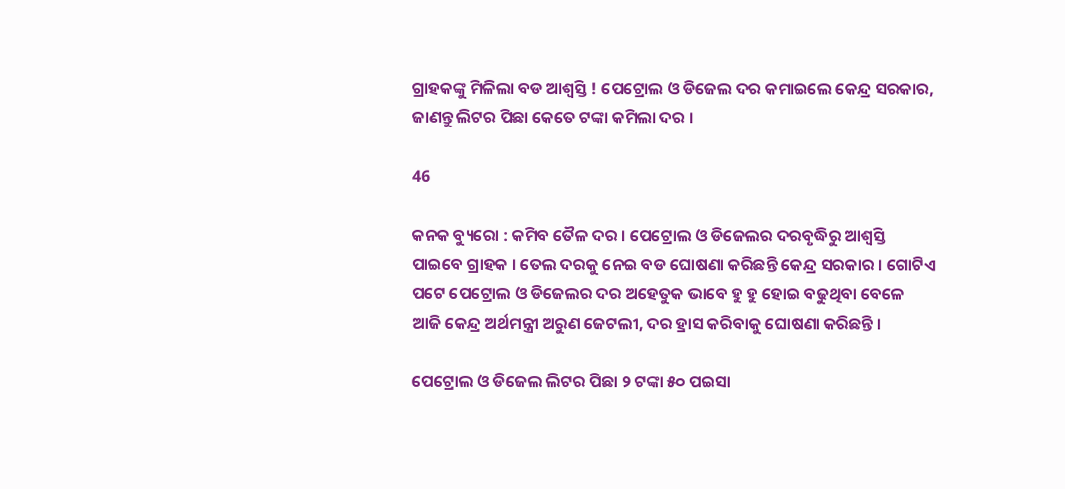ଗ୍ରାହକଙ୍କୁ ମିଳିଲା ବଡ ଆଶ୍ୱସ୍ତି ! ପେଟ୍ରୋଲ ଓ ଡିଜେଲ ଦର କମାଇଲେ କେନ୍ଦ୍ର ସରକାର, ଜାଣନ୍ତୁ ଲିଟର ପିଛା କେତେ ଟଙ୍କା କମିଲା ଦର ।

46

କନକ ବ୍ୟୁରୋ : କମିବ ତୈଳ ଦର । ପେଟ୍ରୋଲ ଓ ଡିଜେଲର ଦରବୃଦ୍ଧିରୁ ଆଶ୍ୱସ୍ତି ପାଇବେ ଗ୍ରାହକ । ତେଲ ଦରକୁ ନେଇ ବଡ ଘୋଷଣା କରିଛନ୍ତି କେନ୍ଦ୍ର ସରକାର । ଗୋଟିଏ ପଟେ ପେଟ୍ରୋଲ ଓ ଡିଜେଲର ଦର ଅହେତୁକ ଭାବେ ହୁ ହୁ ହୋଇ ବଢୁଥିବା ବେଳେ ଆଜି କେନ୍ଦ୍ର ଅର୍ଥମନ୍ତ୍ରୀ ଅରୁଣ ଜେଟଲୀ, ଦର ହ୍ରାସ କରିବାକୁ ଘୋଷଣା କରିଛନ୍ତି ।

ପେଟ୍ରୋଲ ଓ ଡିଜେଲ ଲିଟର ପିଛା ୨ ଟଙ୍କା ୫୦ ପଇସା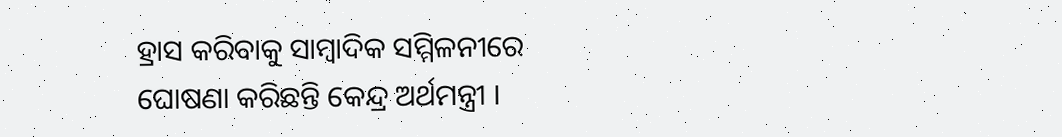ହ୍ରାସ କରିବାକୁ ସାମ୍ବାଦିକ ସମ୍ମିଳନୀରେ ଘୋଷଣା କରିଛନ୍ତି କେନ୍ଦ୍ର ଅର୍ଥମନ୍ତ୍ରୀ ।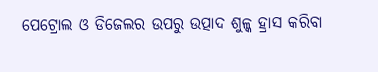ପେଟ୍ରୋଲ ଓ ଡିଜେଲର ଉପରୁ ଉତ୍ପାଦ ଶୁଳ୍କ ହ୍ରାସ କରିବା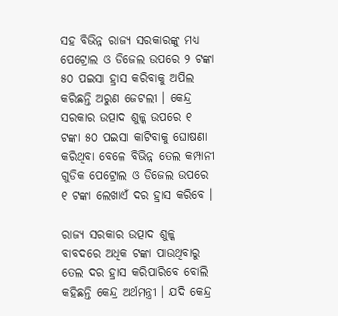ସହ ବିଭିନ୍ନ ରାଜ୍ୟ ସରକାରଙ୍କୁ ମଧ୍ୟ ପେଟ୍ରୋଲ ଓ ଡିଜେଲ ଉପରେ ୨ ଟଙ୍କା ୫୦ ପଇସା ହ୍ରାସ କରିବାକୁ ଅପିଲ କରିଛନ୍ତି ଅରୁଣ ଜେଟଲୀ । କେନ୍ଦ୍ର ସରକାର ଉତ୍ପାଦ ଶୁଳ୍କ ଉପରେ ୧ ଟଙ୍କା ୫୦ ପଇସା କାଟିବାକୁ ଘୋଷଣା କରିଥିବା ବେଳେ ବିଭିନ୍ନ ତେଲ କମ୍ପାନୀ ଗୁଡିକ ପେଟ୍ରୋଲ ଓ ଡିଜେଲ ଉପରେ ୧ ଟଙ୍କା ଲେଖାଏଁ ଦର ହ୍ରାସ କରିବେ ।

ରାଜ୍ୟ ସରକାର ଉତ୍ପାଦ ଶୁଳ୍କ ବାବଦରେ ଅଧିକ ଟଙ୍କା ପାଉଥିବାରୁ ତେଲ ଦର ହ୍ରାସ କରିପାରିବେ ବୋଲି କହିଛନ୍ତି କେନ୍ଦ୍ର ଅର୍ଥମନ୍ତ୍ରୀ । ଯଦି କେନ୍ଦ୍ର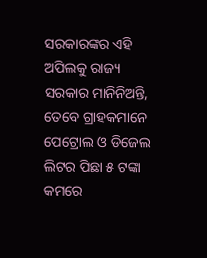ସରକାରଙ୍କର ଏହି ଅପିଲକୁ ରାଜ୍ୟ ସରକାର ମାନିନିଅନ୍ତି, ତେବେ ଗ୍ରାହକମାନେ ପେଟ୍ରୋଲ ଓ ଡିଜେଲ ଲିଟର ପିଛା ୫ ଟଙ୍କା କମରେ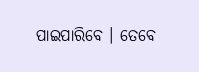ପାଇପାରିବେ । ତେବେ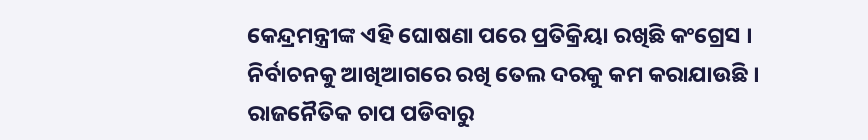କେନ୍ଦ୍ରମନ୍ତ୍ରୀଙ୍କ ଏହି ଘୋଷଣା ପରେ ପ୍ରତିକ୍ରିୟା ରଖିଛି କଂଗ୍ରେସ । ନିର୍ବାଚନକୁ ଆଖିଆଗରେ ରଖି ତେଲ ଦରକୁ କମ କରାଯାଉଛି । ରାଜନୈତିକ ଚାପ ପଡିବାରୁ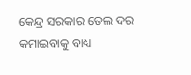କେନ୍ଦ୍ର ସରକାର ତେଲ ଦର କମାଇବାକୁ ବାଧ୍ୟ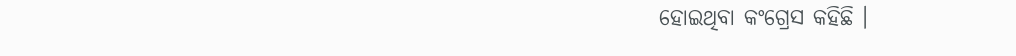ହୋଇଥିବା କଂଗ୍ରେସ କହିଛି ।